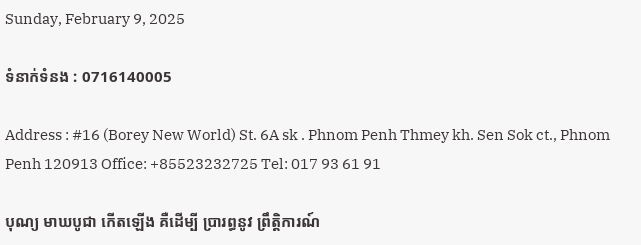Sunday, February 9, 2025

ទំនាក់ទំនង : 0716140005

Address : #16 (Borey New World) St. 6A sk . Phnom Penh Thmey kh. Sen Sok ct., Phnom Penh 120913 Office: +85523232725 Tel: 017 93 61 91

បុណ្យ មាឃបូជា កើតឡើង គឺដើម្បី ប្រារព្ធនូវ ព្រឹត្តិការណ៍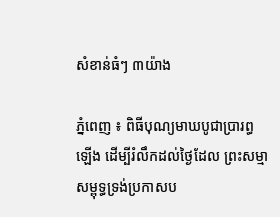សំខាន់ធំៗ ៣យ៉ាង

ភ្នំពេញ ៖ ពិធីបុណ្យមាឃបូជាប្រារព្ធឡើង ដើម្បីរំលឹកដល់ថៃ្ងដែល ព្រះសម្មាសម្ពុទ្ធទ្រង់ប្រកាសប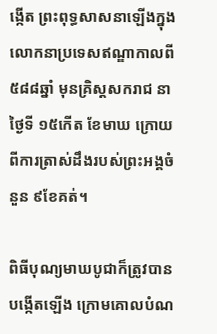ង្កើត ព្រះពុទ្ធសាសនាឡើងក្នុងលោកនាប្រទេសឥណ្ឌាកាលពី ៥៨៨ឆ្នាំ មុនគ្រិស្តសករាជ នាថៃ្ងទី ១៥កើត ខែមាឃ ក្រោយពីការត្រាស់ដឹងរបស់ព្រះអង្គចំនួន ៩ខែគត់។

ពិធីបុណ្យមាឃបូជាក៏ត្រូវបានបង្កើតឡើង ក្រោមគោលបំណ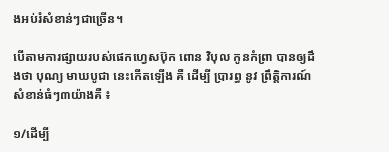ងអប់រំសំខាន់ៗជាច្រើន។

បើតាមការផ្សាយរបស់ផេកហ្វេសប៊ុក ពោន វិបុល កូនកំព្រា បានឲ្យដឹងថា បុណ្យ មាឃបូជា នេះកើតឡើង គឺ ដើម្បី ប្រារព្ធ នូវ ព្រឹត្តិការណ៍សំខាន់ធំៗ៣យ៉ាងគឺ ៖

១/ដើម្បី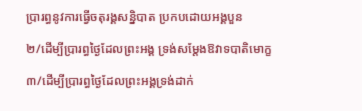ប្រារព្ធនូវការធ្វើចតុរង្គសន្និបាត ប្រកបដោយអង្គបួន

២/ដើម្បីប្រារព្ធថ្ងៃដែលព្រះអង្គ ទ្រង់សម្តែងឱវាទបាតិមោក្ខ

៣/ដើម្បីប្រារព្ធថ្ងៃដែលព្រះអង្គទ្រង់ដាក់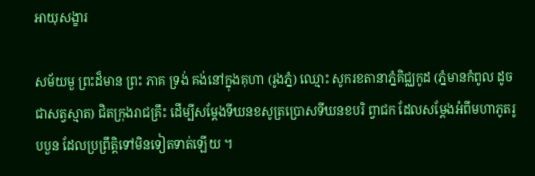អាយុសង្ខារ

សម័យមួ ព្រះដ៏មាន ព្រះ ភាគ ទ្រង់ គង់នៅក្នុងគុហា (រូងភ្នំ) ឈ្មោះ សូករខតានាភ្នំគិជ្ឈកូដ (ភ្នំមានកំពូល ដូចជាសត្វស្មាត) ជិតក្រុងរាជគ្រឹះ ដើម្បីសម្តែងទីឃនខសូត្រប្រោសទីឃនខបរិ ព្វាជក ដែលសម្តែងអំពីមហាភូតរូបបួន ដែលប្រព្រឹត្តិទៅមិនទៀតទាត់ឡើយ ។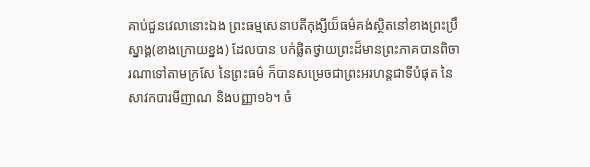គាប់ជួនវេលានោះឯង ព្រះធម្មសេនាបតីកុង្សីយ៏ធម៌គង់ស្ថិតនៅខាងព្រះប្រឹស្នាង្គ(ខាងក្រោយខ្នង) ដែលបាន បក់ផ្លិតថ្វាយព្រះដ៏មានព្រះភាគបានពិចារណាទៅតាមក្រសែ នៃព្រះធម៌ ក៏បានសម្រេចជាព្រះអរហន្តជាទីបំផុត នៃសាវកបារមីញាណ និងបញ្ញា១៦។ ចំ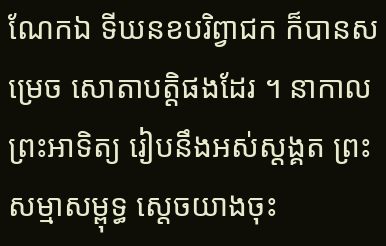ណែកឯ ទីឃនខបរិព្វាជក ក៏បានសម្រេច សោតាបត្តិផងដែរ ។ នាកាលព្រះអាទិត្យ រៀបនឹងអស់ស្តង្គត ព្រះសម្មាសម្ពុទ្ធ ស្តេចយាងចុះ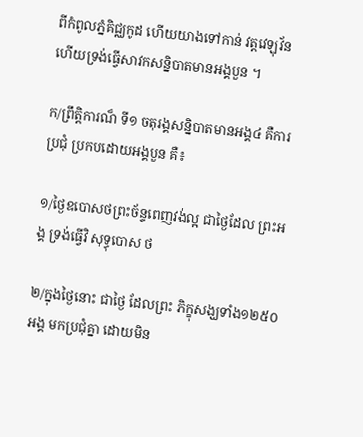ពីកំពូលភ្នំគិជ្ឈកូដ ហើយយាងទៅកាន់ វត្តវេឡុវ័ន ហើយទ្រង់ធ្វើសាវកសន្និបាតមានអង្គបួន ។

ក/ព្រឹត្តិការណ៏ ទី១ ចតុរង្គសន្និបាតមានអង្គ៤ គឺការប្រជុំ ប្រកបដោយអង្គបួន គឺ៖

១/ថ្ងៃឧបោសថព្រះច័ន្ទពេញវង់ល្អ ជាថ្ងៃដែល ព្រះអង្គ ទ្រង់ធ្វើវិ សុទ្ធុបោស ថ

២/ក្នុងថ្ងៃនោះ ជាថ្ងៃ ដែលព្រះ ភិក្ខុសង្ឃទាំង១២៥០អង្គ មកប្រជុំគ្នា ដោយមិន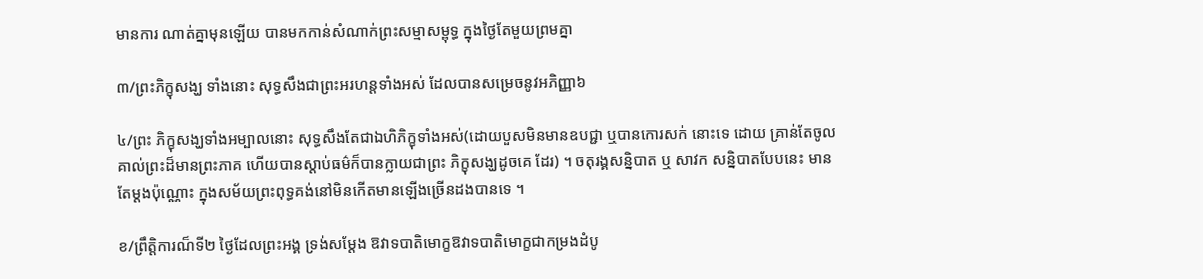មានការ ណាត់គ្នាមុនឡើយ បានមកកាន់សំណាក់ព្រះសម្មាសម្ពុទ្ធ ក្នុងថ្ងៃតែមួយព្រមគ្នា

៣/ព្រះភិក្ខុសង្ឃ ទាំងនោះ សុទ្ធសឹងជាព្រះអរហន្តទាំងអស់ ដែលបានសម្រេចនូវអភិញ្ញា៦

៤/ព្រះ ភិក្ខុសង្ឃទាំងអម្បាលនោះ សុទ្ធសឹងតែជាឯហិភិក្ខុទាំងអស់(ដោយបួសមិនមានឧបជ្ជា ឬបានកោរសក់ នោះទេ ដោយ គ្រាន់តែចូលគាល់ព្រះដ៏មានព្រះភាគ ហើយបានស្តាប់ធម៌ក៏បានក្លាយជាព្រះ ភិក្ខុសង្ឃដូចគេ ដែរ) ។ ចតុរង្គសន្និបាត ឬ សាវក សន្និបាតបែបនេះ មានតែម្តងប៉ុណ្ណោះ ក្នុងសម័យព្រះពុទ្ធគង់នៅមិនកើតមានឡើងច្រើនដងបានទេ ។

ខ/ព្រឹត្តិការណ៏ទី២ ថ្ងៃដែលព្រះអង្គ ទ្រង់សម្តែង ឱវាទបាតិមោក្ខឱវាទបាតិមោក្ខជាកម្រងដំបូ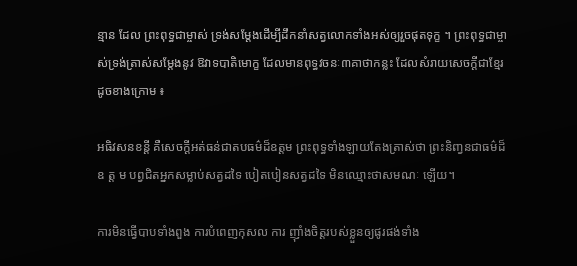ន្មាន ដែល ព្រះពុទ្ធជាម្ចាស់ ទ្រង់សម្តែងដើម្បីដឹកនាំសត្វលោកទាំងអស់ឲ្យរួចផុតទុក្ខ ។ ព្រះពុទ្ធជាម្ចាស់ទ្រង់ត្រាស់សម្តែងនូវ ឱវាទបាតិមោក្ខ ដែលមានពុទ្ធវចនៈ៣គាថាកន្លះ ដែលសំរាយសេចក្តីជាខ្មែរដូចខាងក្រោម ៖

អធិវសនខន្តី គឺសេចក្តីអត់ធន់ជាតបធម៌ដ៏ឧត្តម ព្រះពុទ្ធទាំងឡាយតែងត្រាស់ថា ព្រះនិញ្វនជាធម៌ដ៏ឧ ត្ត ម បព្វជិតអ្នកសម្លាប់សត្វដទៃ បៀតបៀនសត្វដទៃ មិនឈ្មោះថាសមណៈ ឡើយ។

ការមិនធ្វើបាបទាំងពួង ការបំពេញកុសល ការ ញ៉ាំងចិត្តរបស់ខ្លួនឲ្យផូរផង់ទាំង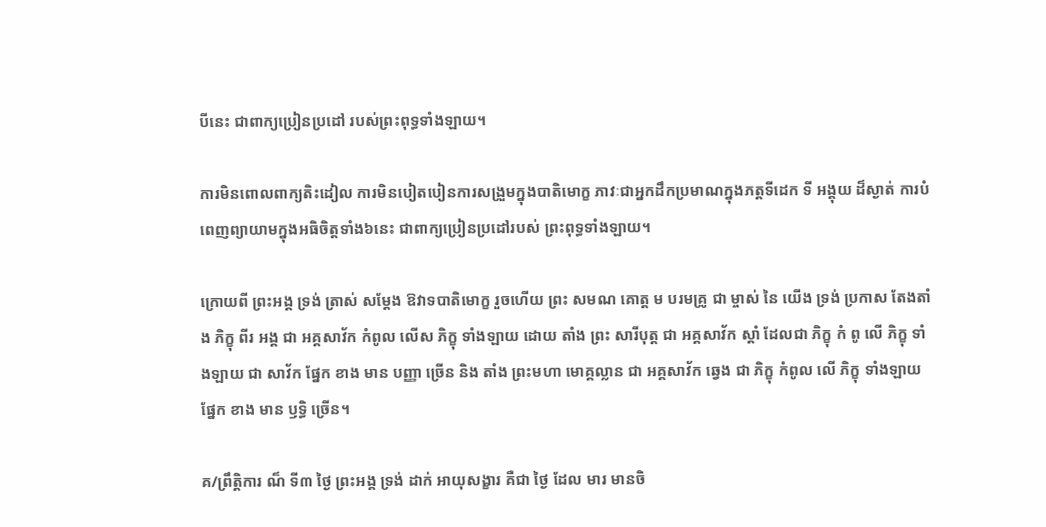បីនេះ ជាពាក្យប្រៀនប្រដៅ របស់ព្រះពុទ្ធទាំងឡាយ។

ការមិនពោលពាក្យតិះដៀល ការមិនបៀតបៀនការសង្រួមក្នុងបាតិមោក្ខ ភាវៈជាអ្នកដឹកប្រមាណក្នុងភត្តទីដេក ទី អង្គុយ ដ៏ស្ងាត់ ការបំពេញព្យាយាមក្នុងអធិចិត្តទាំង៦នេះ ជាពាក្យប្រៀនប្រដៅរបស់ ព្រះពុទ្ធទាំងឡាយ។

ក្រោយពី ព្រះអង្គ ទ្រង់ ត្រាស់ សម្តែង ឱវាទបាតិមោក្ខ រួចហើយ ព្រះ សមណ គោត្ត ម បរមគ្រូ ជា ម្ចាស់ នៃ យើង ទ្រង់ ប្រកាស តែងតាំង ភិក្ខុ ពីរ អង្គ ជា អគ្គសាវ័ក កំពូល លើស ភិក្ខុ ទាំងឡាយ ដោយ តាំង ព្រះ សារីបុត្ត ជា អគ្គសាវ័ក ស្តាំ ដែលជា ភិក្ខុ កំ ពូ លើ ភិក្ខុ ទាំងឡាយ ជា សាវ័ក ផ្នែក ខាង មាន បញ្ញា ច្រើន និង តាំង ព្រះមហា មោគ្គល្លាន ជា អគ្គសាវ័ក ឆ្វេង ជា ភិក្ខុ កំពូល លើ ភិក្ខុ ទាំងឡាយ ផ្នែក ខាង មាន ឫទ្ធិ ច្រើន។

គ/ព្រឹត្តិការ ណ៏ ទី៣ ថ្ងៃ ព្រះអង្គ ទ្រង់ ដាក់ អាយុសង្ខារ គឺជា ថ្ងៃ ដែល មារ មានចិ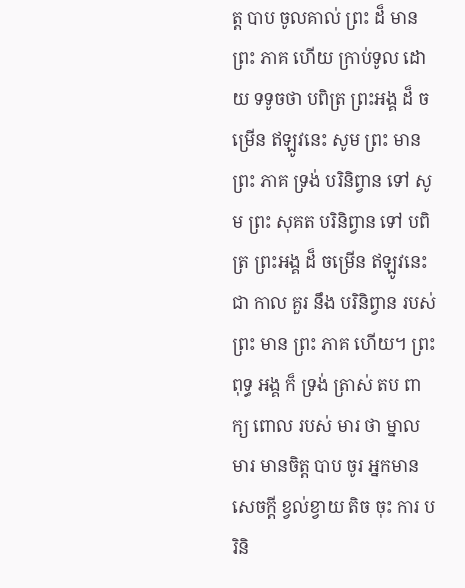ត្ត បាប ចូលគាល់ ព្រះ ដ៏ មាន ព្រះ ភាគ ហើយ ក្រាប់ទូល ដោយ ទទូចថា បពិត្រ ព្រះអង្គ ដ៏ ចម្រើន ឥឡូវនេះ សូម ព្រះ មាន ព្រះ ភាគ ទ្រង់ បរិនិព្វាន ទៅ សូម ព្រះ សុគត បរិនិព្វាន ទៅ បពិត្រ ព្រះអង្គ ដ៏ ចម្រើន ឥឡូវនេះ ជា កាល គួរ នឹង បរិនិព្វាន របស់ ព្រះ មាន ព្រះ ភាគ ហើយ។ ព្រះពុទ្ធ អង្គ ក៏ ទ្រង់ ត្រាស់ តប ពាក្យ ពោល របស់ មារ ថា ម្នាល មារ មានចិត្ត បាប ចូរ អ្នកមាន សេចក្តី ខ្វល់ខ្វាយ តិច ចុះ ការ បរិនិ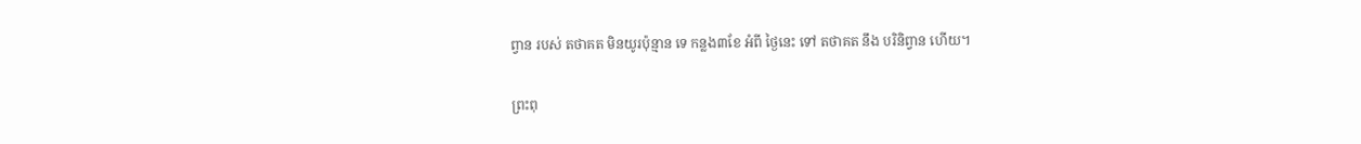ព្វាន របស់ តថាគត មិនយូរប៉ុន្មាន ទេ កន្លង៣ខែ អំពី ថ្ងៃនេះ ទៅ តថាគត នឹង បរិនិព្វាន ហើយ។

ព្រះពុ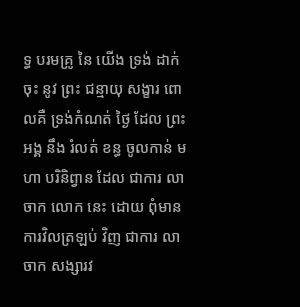ទ្ធ បរមគ្រូ នៃ យើង ទ្រង់ ដាក់ចុះ នូវ ព្រះ ជន្មាយុ សង្ខារ ពោលគឺ ទ្រង់កំណត់ ថ្ងៃ ដែល ព្រះអង្គ នឹង រំលត់ ខន្ធ ចូលកាន់ មហា បរិនិព្វាន ដែល ជាការ លាចាក លោក នេះ ដោយ ពុំមាន ការវិលត្រឡប់ វិញ ជាការ លាចាក សង្សារវ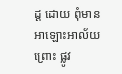ដ្ដ ដោយ ពុំមាន អាឡោះអាល័យ ព្រោះ ផ្លូវ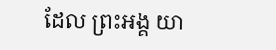ដែល ព្រះអង្គ យា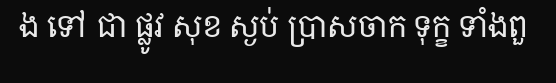ង ទៅ ជា ផ្លូវ សុខ ស្ងប់ ប្រាសចាក ទុក្ខ ទាំងពួ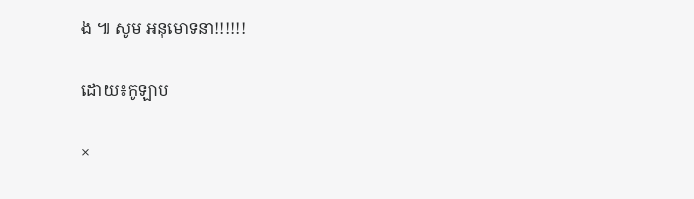ង ៕ សូម អនុមោទនា!!!!!!

ដោយ៖កូឡាប

×